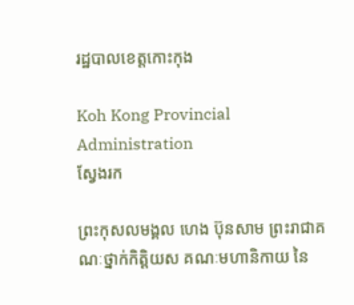រដ្ឋបាលខេត្តកោះកុង

Koh Kong Provincial Administration
ស្វែងរក

ព្រះកុសលមង្គល ហេង ប៊ុនសាម ព្រះរាជាគណៈថ្នាក់កិត្តិយស គណៈមហានិកាយ នៃ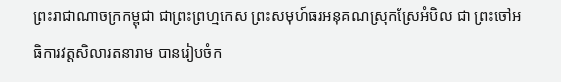ព្រះរាជាណាចក្រកម្ពុជា ជាព្រះព្រហ្មកេស ព្រះសមុហ៍ធរអនុគណស្រុកស្រែអំបិល ជា ព្រះចៅអធិការវត្តសិលារតនារាម បានរៀបចំក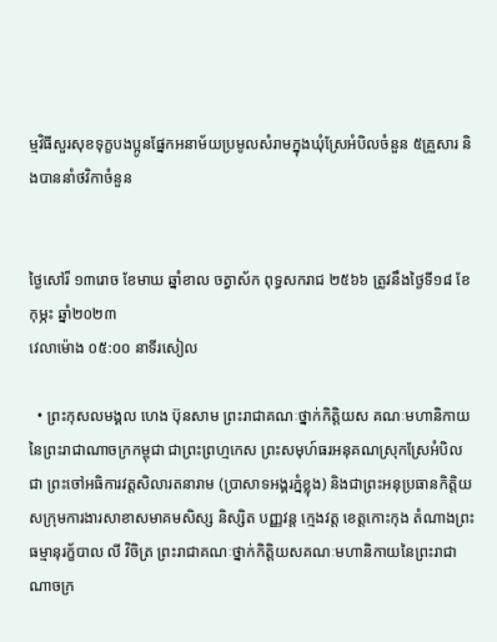ម្មវិធីសួរសុខទុក្ខបងប្អូនផ្នែកអនាម័យប្រមូលសំរាមក្នុងឃុំស្រែអំបិលចំនួន ៥គ្រួសារ និងបាននាំថវិកាចំនួន


ថ្ងៃសៅរ៏ ១៣រោច ខែមាឃ ឆ្នាំខាល ចត្វាស័ក ពុទ្ធសករាជ ២៥៦៦ ត្រូវនឹងថ្ងៃទី១៨ ខែកុម្ភះ ឆ្នាំ២០២៣
វេលាម៉ោង ០៥:០០ នាទីរសៀល

  • ព្រះកុសលមង្គល ហេង ប៊ុនសាម ព្រះរាជាគណៈថ្នាក់កិត្តិយស គណៈមហានិកាយ នៃព្រះរាជាណាចក្រកម្ពុជា ជាព្រះព្រហ្មកេស ព្រះសមុហ៍ធរអនុគណស្រុកស្រែអំបិល ជា ព្រះចៅអធិការវត្តសិលារតនារាម (ប្រាសាទអង្គរភ្នំខ្លុង) និងជាព្រះអនុប្រធានកិត្តិយសក្រុមការងារសាខាសមាគមសិស្ស និស្សិត បញ្ញវន្ត ក្មេងវត្ត ខេត្តកោះកុង តំណាងព្រះធម្មានុរក្ខ័បាល លី វិចិត្រ ព្រះរាជាគណៈថ្នាក់កិត្តិយសគណៈមហានិកាយនៃព្រះរាជាណាចក្រ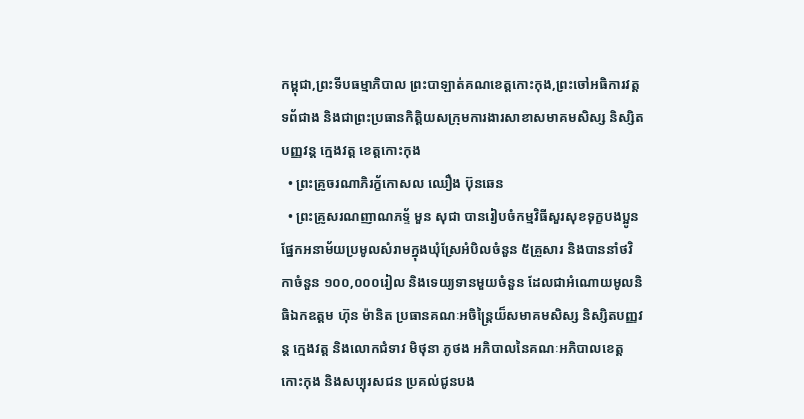កម្ពុជា,ព្រះទីបធម្មាភិបាល ព្រះបាឡាត់គណខេត្តកោះកុង,ព្រះចៅអធិការវត្តទព័ជាង និងជាព្រះប្រធានកិត្តិយសក្រុមការងារសាខាសមាគមសិស្ស និស្សិតបញ្ញវន្ត ក្មេងវត្ត ខេត្តកោះកុង
  • ព្រះគ្រូចរណាភិរក្ខ័កោសល ឈឿង ប៊ុនឆេន
  • ព្រះគ្រូសរណញាណភទ្ទ័ មួន សុជា បានរៀបចំកម្មវិធីសួរសុខទុក្ខបងប្អូនផ្នែកអនាម័យប្រមូលសំរាមក្នុងឃុំស្រែអំបិលចំនួន ៥គ្រួសារ និងបាននាំថវិកាចំនួន ១០០,០០០រៀល និងទេយ្យទានមួយចំនួន ដែលជាអំណោយមូលនិធិឯកឧត្តម ហ៊ុន ម៉ានិត ប្រធានគណៈអចិន្រ្តៃយ៏សមាគមសិស្ស និស្សិតបញ្ញវន្ត ក្មេងវត្ត និងលោកជំទាវ មិថុនា ភូថង អភិបាលនៃគណៈអភិបាលខេត្តកោះកុង និងសប្បុរសជន ប្រគល់ជូនបង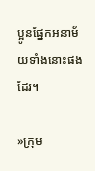ប្អូនផ្នែកអនាម័យទាំងនោះផងដែរ។

»ក្រុម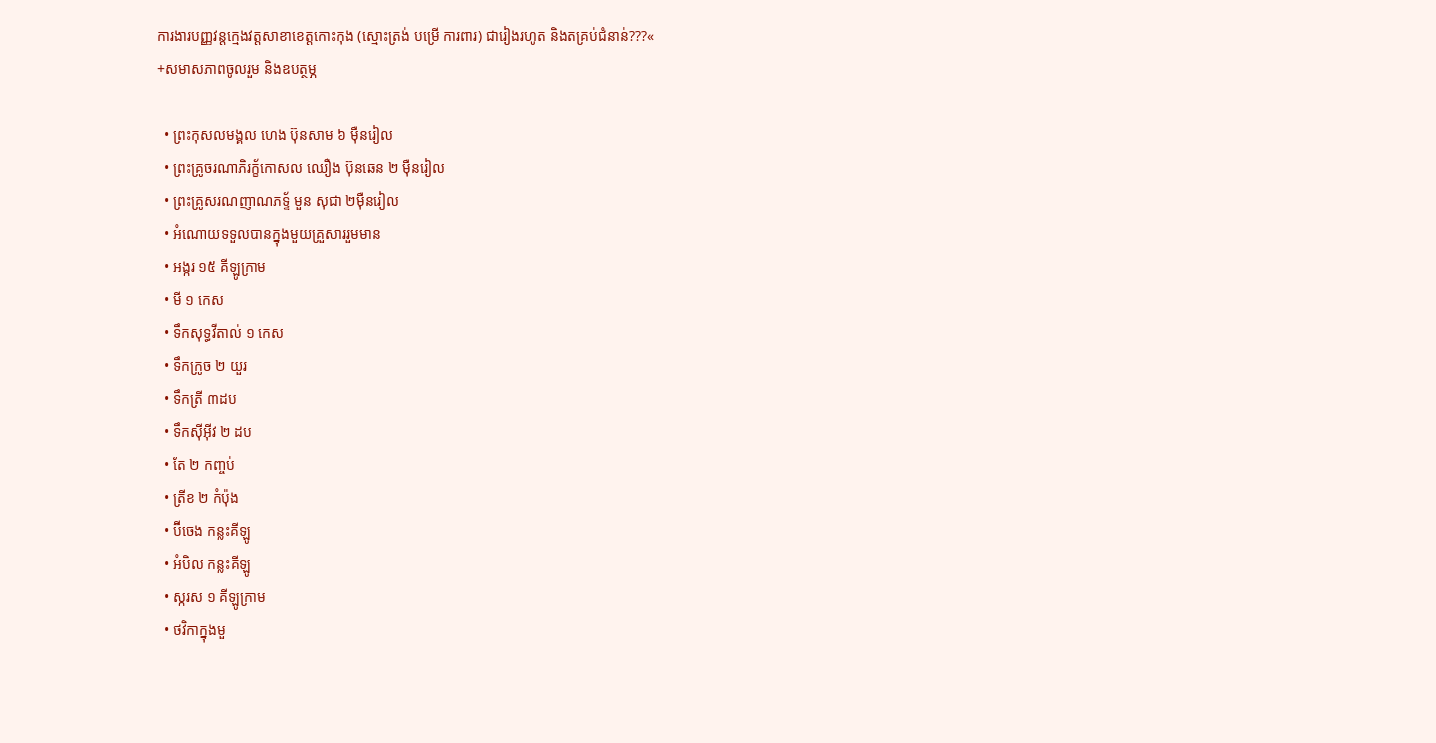ការងារបញ្ញវន្តក្មេងវត្តសាខាខេត្តកោះកុង (ស្មោះត្រង់ បម្រើ ការពារ) ជារៀងរហូត និងតគ្រប់ជំនាន់???«
+សមាសភាពចូលរួម និងឧបត្ថម្ភ

  • ព្រះកុសលមង្គល ហេង ប៊ុនសាម ៦ មុឺនរៀល
  • ព្រះគ្រូចរណាភិរក្ខ័កោសល ឈឿង ប៊ុនឆេន ២ មុឺនរៀល
  • ព្រះគ្រូសរណញាណភទ្ទ័ មួន សុជា ២មុឺនរៀល
  • អំណោយទទួលបានក្នុងមួយគ្រួសាររួមមាន
  • អង្ករ ១៥ គីឡូក្រាម
  • មី ១ កេស
  • ទឹកសុទ្ធវីតាល់ ១ កេស
  • ទឹកក្រូច ២ យួរ
  • ទឹកត្រី ៣ដប
  • ទឹកសុីអុីវ ២ ដប
  • តែ ២ កញ្ចប់
  • ត្រីខ ២ កំប៉ុង
  • ប៊ីចេង កន្លះគីឡូ
  • អំបិល កន្លះគីឡូ
  • ស្ករស ១ គីឡូក្រាម
  • ថវិកាក្នុងមួ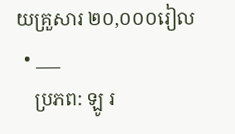យគ្រួសារ ២០,០០០រៀល
  • ___
    ប្រភព: ឡូ រ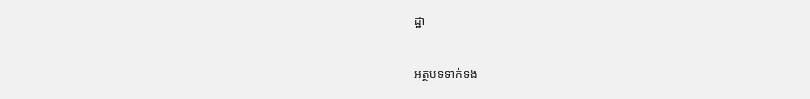ដ្ឋា

អត្ថបទទាក់ទង